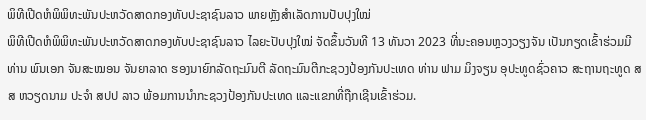ພິທີເປີດຫໍພິພິທະພັນປະຫວັດສາດກອງທັບປະຊາຊົນລາວ ພາຍຫຼັງສຳເລັດການປັບປຸງໃໝ່
ພິທີເປີດຫໍພິພິທະພັນປະຫວັດສາດກອງທັບປະຊາຊົນລາວ ໄລຍະປັບປຸງໃໝ່ ຈັດຂຶ້ນວັນທີ 13 ທັນວາ 2023 ທີ່ນະຄອນຫຼວງວຽງຈັນ ເປັນກຽດເຂົ້າຮ່ວມມີທ່ານ ພົນເອກ ຈັນສະໝອນ ຈັນຍາລາດ ຮອງນາຍົກລັດຖະມົນຕີ ລັດຖະມົນຕີກະຊວງປ້ອງກັນປະເທດ ທ່ານ ຟາມ ມິງຈຽນ ອຸປະທູດຊົ່ວຄາວ ສະຖານຖະທູດ ສສ ຫວຽດນາມ ປະຈຳ ສປປ ລາວ ພ້ອມການນໍາກະຊວງປ້ອງກັນປະເທດ ແລະແຂກທີ່ຖືກເຊີນເຂົ້າຮ່ວມ.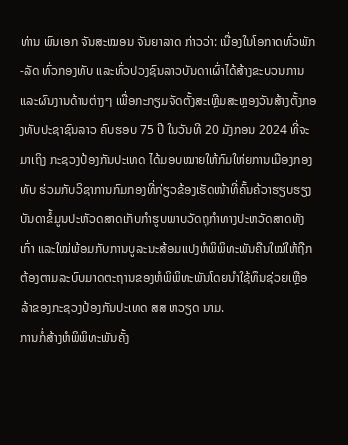ທ່ານ ພົນເອກ ຈັນສະໝອນ ຈັນຍາລາດ ກ່າວວ່າ: ເນື່ອງໃນໂອກາດທົ່ວພັກ-ລັດ ທົ່ວກອງທັບ ແລະທົ່ວປວງຊົນລາວບັນດາເຜົ່າໄດ້ສ້າງຂະບວນການ ແລະຜົນງານດ້ານຕ່າງໆ ເພື່ອກະກຽມຈັດຕັ້ງສະເຫຼີມສະຫຼອງວັນສ້າງຕັ້ງກອງທັບປະຊາຊົນລາວ ຄົບຮອບ 75 ປີ ໃນວັນທີ 20 ມັງກອນ 2024 ທີ່ຈະມາເຖິງ ກະຊວງປ້ອງກັນປະເທດ ໄດ້ມອບໝາຍໃຫ້ກົມໃຫ່ຍການເມືອງກອງທັບ ຮ່ວມກັບວິຊາການກົມກອງທີ່ກ່ຽວຂ້ອງເຮັດໜ້າທີ່ຄົ້ນຄ້ວາຮຽບຮຽງບັນດາຂໍ້ມູນປະຫັວດສາດເກັບກຳຮູບພາບວັດຖຸກໍາທາງປະຫວັດສາດທັງເກົ່າ ແລະໃໝ່ພ້ອມກັບການບູລະນະສ້ອມແປງຫໍພິພິທະພັນຄືນໃໝ່ໃຫ້ຖືກຕ້ອງຕາມລະບົບມາດຕະຖານຂອງຫໍພິພິທະພັນໂດຍນຳໃຊ້ທຶນຊ່ວຍເຫຼືອລ້າຂອງກະຊວງປ້ອງກັນປະເທດ ສສ ຫວຽດ ນາມ.
ການກໍ່ສ້າງຫໍພິພິທະພັນຄັ້ງ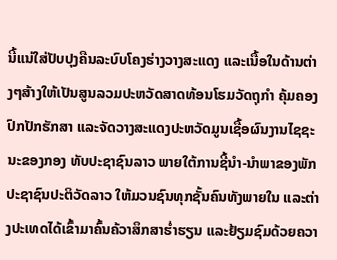ນີ້ແນ່ໃສ່ປັບປຸງຄືນລະບົບໂຄງຮ່າງວາງສະແດງ ແລະເນື້ອໃນດ້ານຕ່າງໆສ້າງໃຫ້ເປັນສູນລວມປະຫວັດສາດທ້ອນໂຮມວັດຖຸກໍາ ຄຸ້ມຄອງ ປົກປັກຮັກສາ ແລະຈັດວາງສະແດງປະຫວັດມູນເຊື້ອຜົນງານໄຊຊະນະຂອງກອງ ທັບປະຊາຊົນລາວ ພາຍໃຕ້ການຊີ້ນໍາ-ນໍາພາຂອງພັກປະຊາຊົນປະຕິວັດລາວ ໃຫ້ມວນຊົນທຸກຊັ້ນຄົນທັງພາຍໃນ ແລະຕ່າງປະເທດໄດ້ເຂົ້າມາຄົ້ນຄ້ວາສຶກສາຮໍ່າຮຽນ ແລະຢ້ຽມຊົມດ້ວຍຄວາ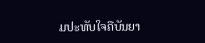ມປະທັບໃຈຄືບັນຍາ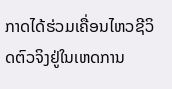ກາດໄດ້ຮ່ວມເຄື່ອນໄຫວຊີວິດຕົວຈິງຢູ່ໃນເຫດການ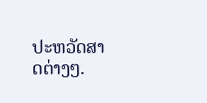ປະຫວັດສາດຕ່າງໆ.